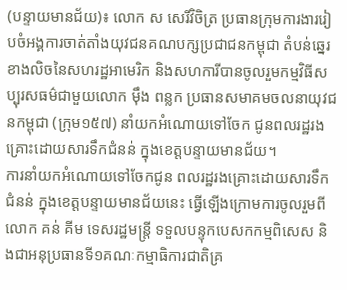(បន្ទាយមានជ័យ)៖ លោក ស សេរីវិចិត្រ ប្រធានក្រុមការងាររៀបចំអង្គការចាត់តាំងយុវជនគណបក្សប្រជាជនកម្ពុជា តំបន់ឆ្នេរខាងលិចនៃសហរដ្ឋអាមេរិក និងសហការីបានចូលរួមកម្មវិធីសប្បុរសធម៌ជាមួយលោក ម៉ឹង ពន្លក ប្រធានសមាគមចលនាយុវជនកម្ពុជា (ក្រុម១៥៧) នាំយកអំណោយទៅចែក ជូនពលរដ្ឋរងគ្រោះដោយសារទឹកជំនន់ ក្នុងខេត្តបន្ទាយមានជ័យ។
ការនាំយកអំណោយទៅចែកជូន ពលរដ្ឋរងគ្រោះដោយសារទឹកជំនន់ ក្នុងខេត្តបន្ទាយមានជ័យនេះ ធ្វើឡើងក្រោមការចូលរួមពីលោក គន់ គីម ទេសរដ្ឋមន្ត្រី ទទួលបន្ទុកបេសកកម្មពិសេស និងជាអនុប្រធានទី១គណៈកម្មាធិការជាតិគ្រ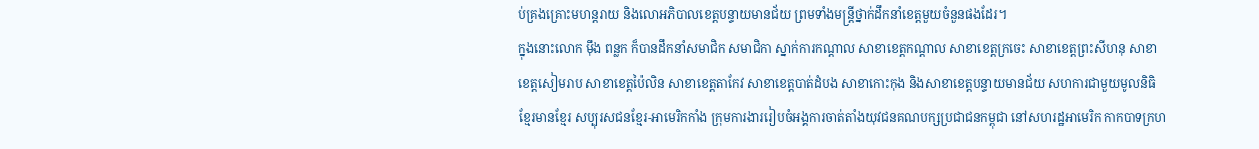ប់គ្រងគ្រោះមហន្តរាយ និងលោអភិបាលខេត្តបន្ទាយមានជ័យ ព្រមទាំងមន្រ្តីថ្នាក់ដឹកនាំខេត្តមួយចំនួនផងដែរ។
ក្នុងនោះលោក ម៉ឹង ពន្លក ក៏បានដឹកនាំសមាជិក សមាជិកា ស្នាក់ការកណ្តាល សាខាខេត្តកណ្តាល សាខាខេត្តក្រចេះ សាខាខេត្តព្រះសីហនុ សាខាខេត្តសៀមរាប សាខាខេត្តប៉ៃលិន សាខាខេត្តតាកែវ សាខាខេត្តបាត់ដំបង សាខាកោះកុង និងសាខាខេត្តបន្ទាយមានជ័យ សហការជាមួយមូលនិធិ ខ្មែរមានខ្មែរ សប្បុរសជនខ្មែរ-អាមេរិកកាំង ក្រុមការងាររៀបចំអង្គការចាត់តាំងយុវជនគណបក្សប្រជាជនកម្ពុជា នៅសហរដ្ឋអាមេរិក កាកបាទក្រហ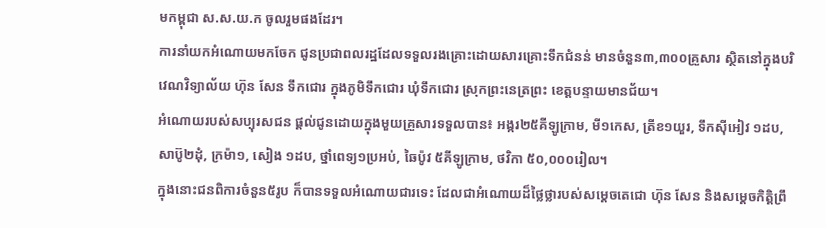មកម្ពុជា ស.ស.យ.ក ចូលរួមផងដែរ។
ការនាំយកអំណោយមកចែក ជូនប្រជាពលរដ្ឋដែលទទួលរងគ្រោះដោយសារគ្រោះទឹកជំនន់ មានចំនួន៣,៣០០គ្រួសារ ស្ថិតនៅក្នុងបរិវេណវិទ្យាល័យ ហ៊ុន សែន ទឹកជោរ ក្នុងភូមិទឹកជោរ ឃុំទឹកជោរ ស្រុកព្រះនេត្រព្រះ ខេត្តបន្ទាយមានជ័យ។
អំណោយរបស់សប្បុរសជន ផ្ដល់ជូនដោយក្នុងមួយគ្រួសារទទួលបាន៖ អង្ករ២៥គីឡូក្រាម, មី១កេស, ត្រីខ១យួរ, ទឹកស៊ីអៀវ ១ដប, សាប៊ូ២ដុំ, ក្រម៉ា១, សៀង ១ដប, ថ្នាំពេទ្យ១ប្រអប់, ឆៃប៉ូវ ៥គីឡូក្រាម, ថវិកា ៥០,០០០រៀល។
ក្នុងនោះជនពិការចំនួន៥រូប ក៏បានទទួលអំណោយជារទេះ ដែលជាអំណោយដ៏ថ្លៃថ្លារបស់សម្តេចតេជោ ហ៊ុន សែន និងសម្តេចកិត្តិព្រឹ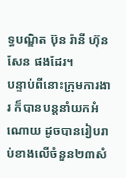ទ្ធបណ្ឌិត ប៊ុន រ៉ានី ហ៊ុនសែន ផងដែរ។
បន្ទាប់ពីនោះក្រុមការងារ ក៏បានបន្តនាំយកអំណោយ ដូចបានរៀបរាប់ខាងលើចំនួន២៣សំ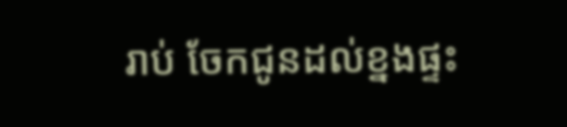រាប់ ចែកជូនដល់ខ្នងផ្ទះ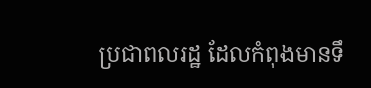ប្រជាពលរដ្ឋ ដែលកំពុងមានទឹ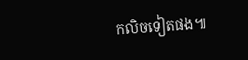កលិចទៀតផង៕